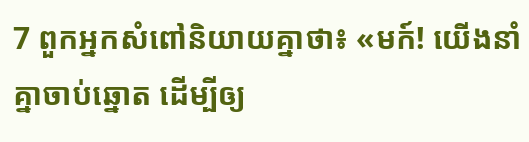7 ពួកអ្នកសំពៅនិយាយគ្នាថា៖ «មក៍! យើងនាំគ្នាចាប់ឆ្នោត ដើម្បីឲ្យ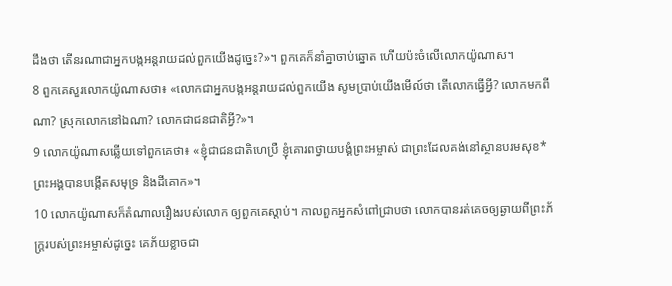ដឹងថា តើនរណាជាអ្នកបង្កអន្តរាយដល់ពួកយើងដូច្នេះ?»។ ពួកគេក៏នាំគ្នាចាប់ឆ្នោត ហើយប៉ះចំលើលោកយ៉ូណាស។
8 ពួកគេសួរលោកយ៉ូណាសថា៖ «លោកជាអ្នកបង្កអន្តរាយដល់ពួកយើង សូមប្រាប់យើងមើល៍ថា តើលោកធ្វើអ្វី? លោកមកពីណា? ស្រុកលោកនៅឯណា? លោកជាជនជាតិអ្វី?»។
9 លោកយ៉ូណាសឆ្លើយទៅពួកគេថា៖ «ខ្ញុំជាជនជាតិហេប្រឺ ខ្ញុំគោរពថ្វាយបង្គំព្រះអម្ចាស់ ជាព្រះដែលគង់នៅស្ថានបរមសុខ* ព្រះអង្គបានបង្កើតសមុទ្រ និងដីគោក»។
10 លោកយ៉ូណាសក៏តំណាលរឿងរបស់លោក ឲ្យពួកគេស្ដាប់។ កាលពួកអ្នកសំពៅជ្រាបថា លោកបានរត់គេចឲ្យឆ្ងាយពីព្រះភ័ក្ត្ររបស់ព្រះអម្ចាស់ដូច្នេះ គេភ័យខ្លាចជា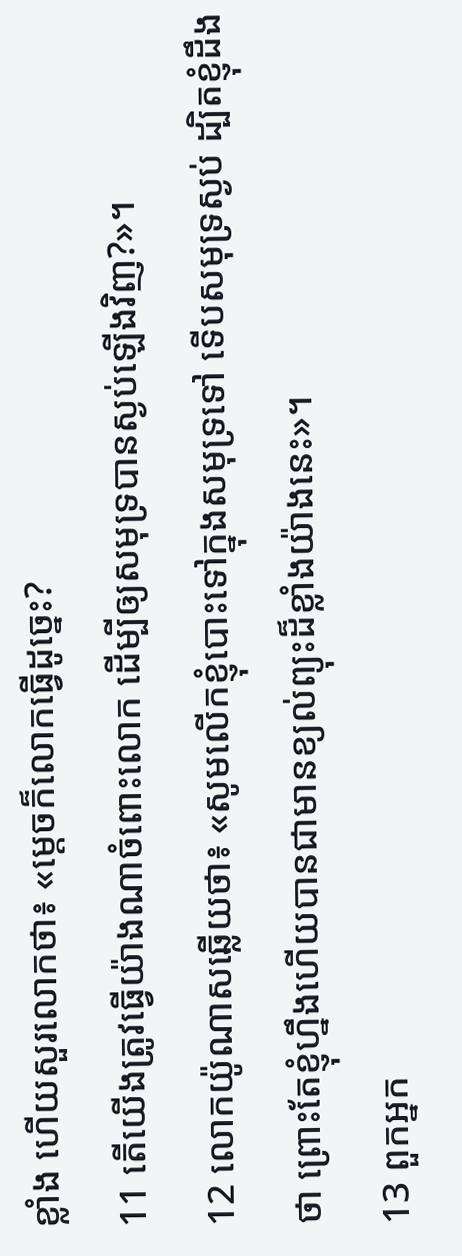ខ្លាំង ហើយសួរលោកថា៖ «ម្ដេចក៏លោកធ្វើដូច្នេះ?
11 តើយើងត្រូវធ្វើយ៉ាងណាចំពោះលោក ដើម្បីឲ្យសមុទ្របានស្ងប់ឡើងវិញ?»។
12 លោកយ៉ូណាសឆ្លើយថា៖ «សូមលើកខ្ញុំបោះទៅក្នុងសមុទ្រទៅ ទើបសមុទ្រស្ងប់ ដ្បិតខ្ញុំដឹងថា ព្រោះតែខ្ញុំហ្នឹងហើយបានជាមានខ្យល់ព្យុះដ៏ខ្លាំងយ៉ាងនេះ»។
13 ពួកអ្នក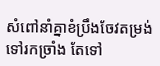សំពៅនាំគ្នាខំប្រឹងចែវតម្រង់ទៅរកច្រាំង តែទៅ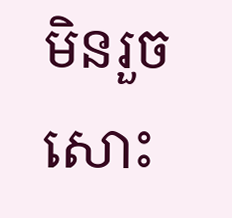មិនរួចសោះ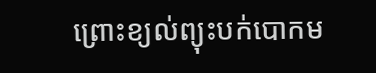ព្រោះខ្យល់ព្យុះបក់បោកម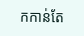កកាន់តែ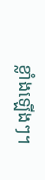ខ្លាំងឡើងៗ។